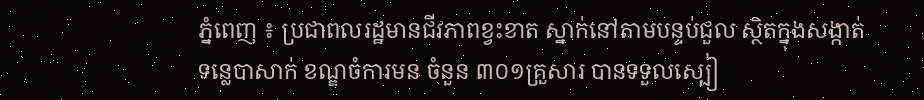ភ្នំពេញ ៖ ប្រជាពលរដ្ឋមានជីវភាពខ្វះខាត ស្នាក់នៅតាមបន្ទប់ជួល ស្ថិតក្នុងសង្កាត់ទន្លេបាសាក់ ខណ្ឌចំការមន ចំនួន ៣០១គ្រួសារ បានទទួលស្បៀ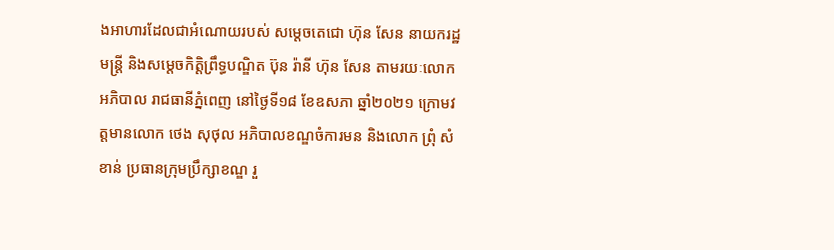ងអាហារដែលជាអំណោយរបស់ សម្តេចតេជោ ហ៊ុន សែន នាយករដ្ឋមន្ត្រី និងសម្តេចកិត្តិព្រឹទ្ធបណ្ឌិត ប៊ុន រ៉ានី ហ៊ុន សែន តាមរយៈលោកអភិបាល រាជធានីភ្នំពេញ នៅថ្ងៃទី១៨ ខែឧសភា ឆ្នាំ២០២១ ក្រោមវត្តមានលោក ថេង សុថុល អភិបាលខណ្ឌចំការមន និងលោក ព្រុំ សំខាន់ ប្រធានក្រុមប្រឹក្សាខណ្ឌ រួ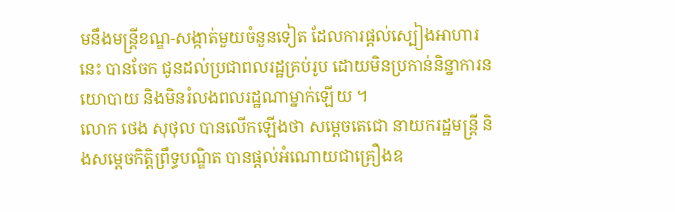មនឹងមន្ត្រីខណ្ឌ-សង្កាត់មួយចំនួនទៀត ដែលការផ្តល់ស្បៀងអាហារនេះ បានចែក ជូនដល់ប្រជាពលរដ្ឋគ្រប់រូប ដោយមិនប្រកាន់និន្នាការនយោបាយ និងមិនរំលងពលរដ្ឋណាម្នាក់ឡើយ ។
លោក ថេង សុថុល បានលើកឡើងថា សម្តេចតេជោ នាយករដ្ឋមន្ត្រី និងសម្ដេចកិត្តិព្រឹទ្ធបណ្ឌិត បានផ្តល់អំណោយជាគ្រឿងឧ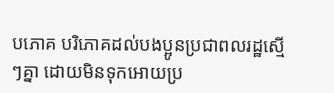បភោគ បរិភោគដល់បងប្អូនប្រជាពលរដ្ឋស្មើៗគ្នា ដោយមិនទុកអោយប្រ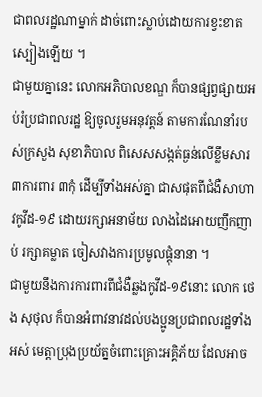ជាពលរដ្ឋណាម្នាក់ ដាច់ពោះស្លាប់ដោយការខ្វះខាតស្បៀងឡើយ ។
ជាមួយគ្នានេះ លោកអភិបាលខណ្ឌ ក៏បានផ្សព្វផ្សាយអប់រំប្រជាពលរដ្ឋ ឱ្យចូលរួមអនុវត្តន៍ តាមការណែនាំរបស់ក្រសួង សុខាភិបាល ពិសេសសង្កត់ធ្ងន់លើខ្លឹមសារ ៣ការពារ ៣កុំ ដើម្បីទាំងអស់គ្នា ជាសផុតពីជំងឺសាហាវកូវីដ-១៩ ដោយរក្សាអនាម័យ លាងដៃអោយញឹកញាប់ រក្សាគម្លាត ចៀសវាងការប្រមូលផ្តុំនានា ។
ជាមួយនឹងការការពារពីជំងឺឆ្លងកូវីដ-១៩នោះ លោក ថេង សុថុល ក៏បានអំពាវនាវដល់បងប្អូនប្រជាពលរដ្ឋទាំងអស់ មេត្តាប្រុងប្រយ័ត្នចំពោះគ្រោះអគ្គិភ័យ ដែលអាច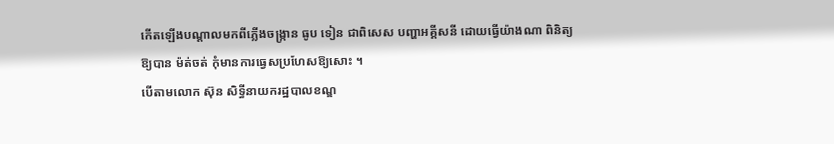កើតឡើងបណ្ដាលមកពីភ្លើងចង្ក្រាន ធូប ទៀន ជាពិសេស បញ្ហាអគ្គីសនី ដោយធ្វើយ៉ាងណា ពិនិត្យឱ្យបាន ម៉ត់ចត់ កុំមានការធ្វេសប្រហែសឱ្យសោះ ។
បើតាមលោក ស៊ុន សិទ្ធីនាយករដ្ឋបាលខណ្ឌ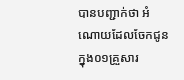បានបញ្ជាក់ថា អំណោយដែលចែកជូន ក្នុង០១គ្រួសារ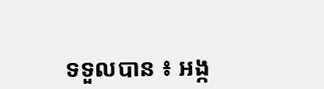ទទួលបាន ៖ អង្ក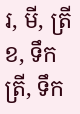រ, មី, ត្រីខ, ទឹកត្រី, ទឹក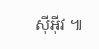ស៊ីអុីវ ៕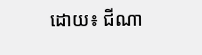ដោយ៖ ជីណា